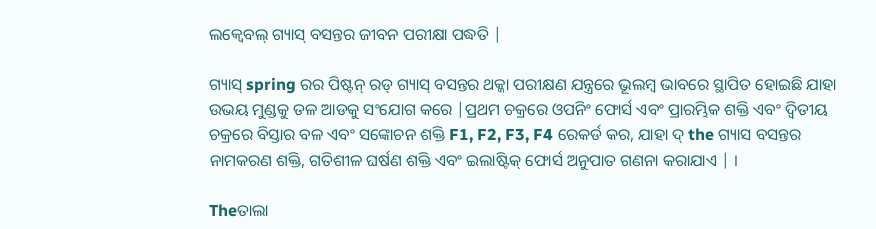ଲକ୍ବେବଲ୍ ଗ୍ୟାସ୍ ବସନ୍ତର ଜୀବନ ପରୀକ୍ଷା ପଦ୍ଧତି |

ଗ୍ୟାସ୍ spring ରର ପିଷ୍ଟନ୍ ରଡ୍ ଗ୍ୟାସ୍ ବସନ୍ତର ଥକ୍କା ପରୀକ୍ଷଣ ଯନ୍ତ୍ରରେ ଭୂଲମ୍ବ ଭାବରେ ସ୍ଥାପିତ ହୋଇଛି ଯାହା ଉଭୟ ମୁଣ୍ଡକୁ ତଳ ଆଡକୁ ସଂଯୋଗ କରେ |ପ୍ରଥମ ଚକ୍ରରେ ଓପନିଂ ଫୋର୍ସ ଏବଂ ପ୍ରାରମ୍ଭିକ ଶକ୍ତି ଏବଂ ଦ୍ୱିତୀୟ ଚକ୍ରରେ ବିସ୍ତାର ବଳ ଏବଂ ସଙ୍କୋଚନ ଶକ୍ତି F1, F2, F3, F4 ରେକର୍ଡ କର, ଯାହା ଦ୍ the ଗ୍ୟାସ ବସନ୍ତର ନାମକରଣ ଶକ୍ତି, ଗତିଶୀଳ ଘର୍ଷଣ ଶକ୍ତି ଏବଂ ଇଲାଷ୍ଟିକ୍ ଫୋର୍ସ ଅନୁପାତ ଗଣନା କରାଯାଏ | ।

Theତାଲା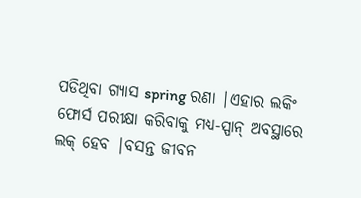ପଡିଥିବା ଗ୍ୟାସ spring ରଣା |ଏହାର ଲକିଂ ଫୋର୍ସ ପରୀକ୍ଷା କରିବାକୁ ମଧ୍ୟ-ସ୍ପାନ୍ ଅବସ୍ଥାରେ ଲକ୍ ହେବ |ବସନ୍ତ ଜୀବନ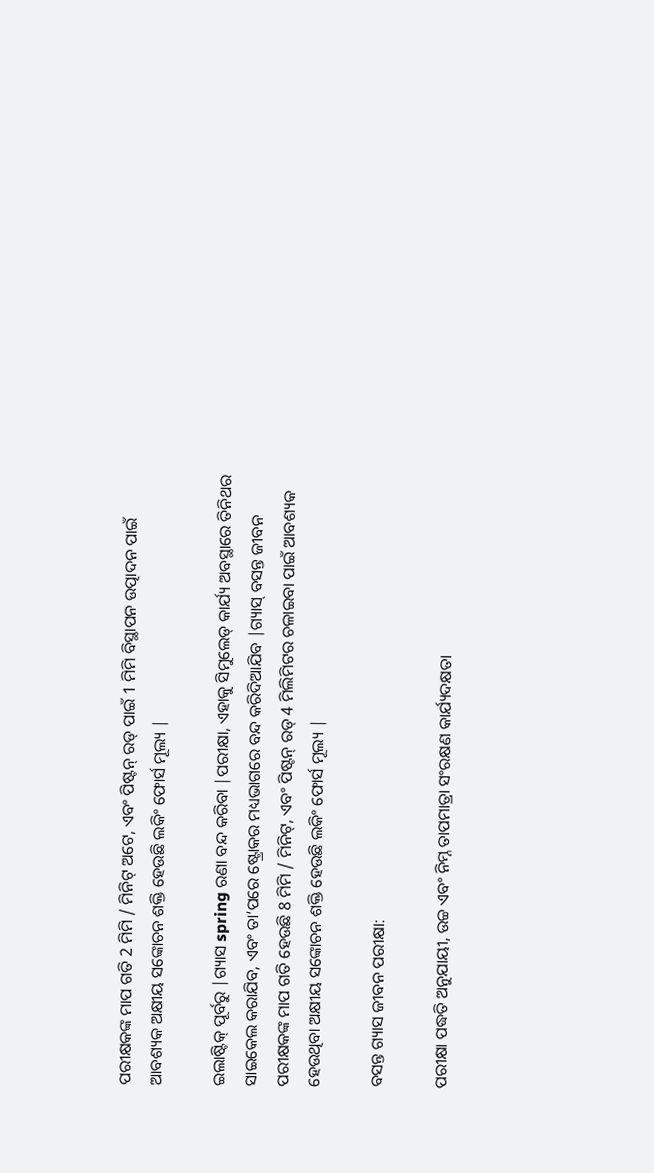ପରୀକ୍ଷକଙ୍କ ମାପ ଗତି 2 ମିମି / ମିନିଟ୍ ଅଟେ, ଏବଂ ପିଷ୍ଟନ୍ ରଡ୍ ପାଇଁ 1 ମିମି ବିସ୍ଥାପନ ଉତ୍ପାଦନ ପାଇଁ ଆବଶ୍ୟକ ଅକ୍ଷୀୟ ସଙ୍କୋଚନ ଶକ୍ତି ହେଉଛି ଲକିଂ ଫୋର୍ସ ମୂଲ୍ୟ |

ଇଲାଷ୍ଟିକ୍ ପୂର୍ବରୁ |ଗ୍ୟାସ spring ରଣା ବନ୍ଦ କରିବା |ପରୀକ୍ଷା, ଏହାକୁ ସିମୁଲେଡ୍ କାର୍ଯ୍ୟ ଅବସ୍ଥାରେ ତିନିଥର ସାଇକେଲ କରାଯିବ, ଏବଂ ତା’ପରେ ଷ୍ଟ୍ରୋକର ମଧ୍ୟଭାଗରେ ବନ୍ଦ କରିଦିଆଯିବ |ଗ୍ୟାସ୍ ବସନ୍ତ ଜୀବନ ପରୀକ୍ଷକଙ୍କ ମାପ ଗତି ହେଉଛି 8 ମିମି / ମିନିଟ୍, ଏବଂ ପିଷ୍ଟନ୍ ରଡ୍ 4 ମିଲିମିଟର ଚଳାଇବା ପାଇଁ ଆବଶ୍ୟକ ହେଉଥିବା ଅକ୍ଷୀୟ ସଙ୍କୋଚନ ଶକ୍ତି ହେଉଛି ଲକିଂ ଫୋର୍ସ ମୂଲ୍ୟ |

ବସନ୍ତ ଗ୍ୟାସ ଜୀବନ ପରୀକ୍ଷା:

ପରୀକ୍ଷା ପଦ୍ଧତି ଅନୁଯାୟୀ, ଉଚ୍ଚ ଏବଂ ନିମ୍ନ ତାପମାତ୍ରା ସଂରକ୍ଷଣ କାର୍ଯ୍ୟଦକ୍ଷତା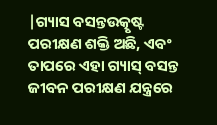|ଗ୍ୟାସ ବସନ୍ତଉତ୍କୃଷ୍ଟ ପରୀକ୍ଷଣ ଶକ୍ତି ଅଛି, ଏବଂ ତାପରେ ଏହା ଗ୍ୟାସ୍ ବସନ୍ତ ଜୀବନ ପରୀକ୍ଷଣ ଯନ୍ତ୍ରରେ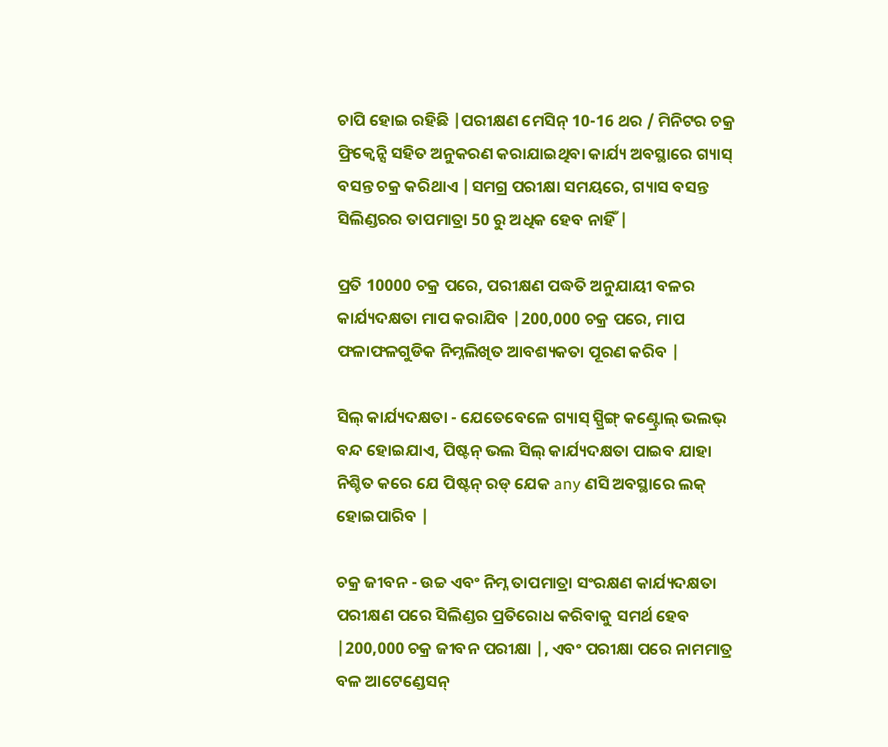ଚାପି ହୋଇ ରହିଛି |ପରୀକ୍ଷଣ ମେସିନ୍ 10-16 ଥର / ମିନିଟର ଚକ୍ର ଫ୍ରିକ୍ୱେନ୍ସି ସହିତ ଅନୁକରଣ କରାଯାଇଥିବା କାର୍ଯ୍ୟ ଅବସ୍ଥାରେ ଗ୍ୟାସ୍ ବସନ୍ତ ଚକ୍ର କରିଥାଏ |ସମଗ୍ର ପରୀକ୍ଷା ସମୟରେ, ଗ୍ୟାସ ବସନ୍ତ ସିଲିଣ୍ଡରର ତାପମାତ୍ରା 50 ରୁ ଅଧିକ ହେବ ନାହିଁ |

ପ୍ରତି 10000 ଚକ୍ର ପରେ, ପରୀକ୍ଷଣ ପଦ୍ଧତି ଅନୁଯାୟୀ ବଳର କାର୍ଯ୍ୟଦକ୍ଷତା ମାପ କରାଯିବ |200,000 ଚକ୍ର ପରେ, ମାପ ଫଳାଫଳଗୁଡିକ ନିମ୍ନଲିଖିତ ଆବଶ୍ୟକତା ପୂରଣ କରିବ |

ସିଲ୍ କାର୍ଯ୍ୟଦକ୍ଷତା - ଯେତେବେଳେ ଗ୍ୟାସ୍ ସ୍ପ୍ରିଙ୍ଗ୍ କଣ୍ଟ୍ରୋଲ୍ ଭଲଭ୍ ବନ୍ଦ ହୋଇଯାଏ, ପିଷ୍ଟନ୍ ଭଲ ସିଲ୍ କାର୍ଯ୍ୟଦକ୍ଷତା ପାଇବ ଯାହା ନିଶ୍ଚିତ କରେ ଯେ ପିଷ୍ଟନ୍ ରଡ୍ ଯେକ any ଣସି ଅବସ୍ଥାରେ ଲକ୍ ହୋଇପାରିବ |

ଚକ୍ର ଜୀବନ - ଉଚ୍ଚ ଏବଂ ନିମ୍ନ ତାପମାତ୍ରା ସଂରକ୍ଷଣ କାର୍ଯ୍ୟଦକ୍ଷତା ପରୀକ୍ଷଣ ପରେ ସିଲିଣ୍ଡର ପ୍ରତିରୋଧ କରିବାକୁ ସମର୍ଥ ହେବ |200,000 ଚକ୍ର ଜୀବନ ପରୀକ୍ଷା |, ଏବଂ ପରୀକ୍ଷା ପରେ ନାମମାତ୍ର ବଳ ଆଟେଣ୍ଡେସନ୍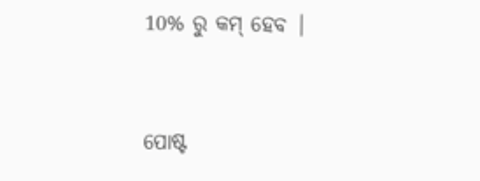10% ରୁ କମ୍ ହେବ |


ପୋଷ୍ଟ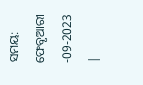ସମୟ: ଫେବୃଆରୀ -09-2023 |